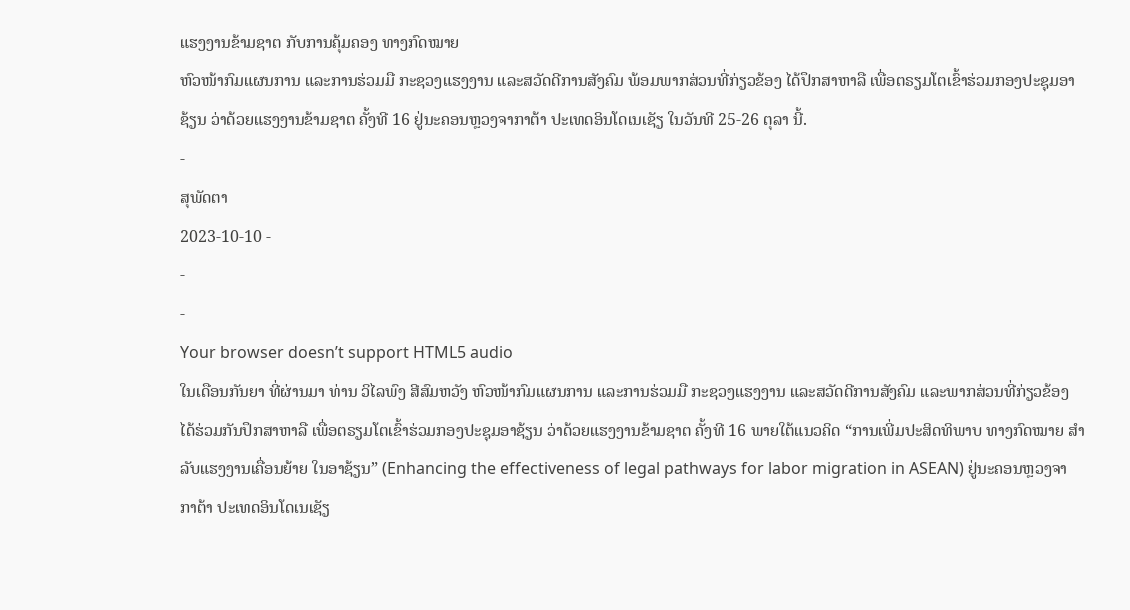ແຮງງານຂ້າມຊາຕ ກັບການຄຸ້ມຄອງ ທາງກົດໝາຍ
ຫົວໜ້າກົມແຜນການ ແລະການຮ່ວມມື ກະຊວງແຮງງານ ແລະສວັດດີການສັງຄົມ ພ້ອມພາກສ່ວນທີ່ກ່ຽວຂ້ອງ ໄດ້ປຶກສາຫາລື ເພື່ອຕຣຽມໂຕເຂົ້າຮ່ວມກອງປະຊຸມອາຊ້ຽນ ວ່າດ້ວຍແຮງງານຂ້າມຊາຕ ຄັ້ງທີ 16 ຢູ່ນະຄອນຫຼວງຈາກາຕ້າ ປະເທດອິນໂດເນເຊັຽ ໃນວັນທີ 25-26 ຕຸລາ ນີ້.
-
ສຸພັດຕາ
2023-10-10 -
-
-
Your browser doesn’t support HTML5 audio
ໃນເດືອນກັນຍາ ທີ່ຜ່ານມາ ທ່ານ ວິໄລພົງ ສີສົມຫວັງ ຫົວໜ້າກົມແຜນການ ແລະການຮ່ວມມື ກະຊວງແຮງງານ ແລະສວັດດີການສັງຄົມ ແລະພາກສ່ວນທີ່ກ່ຽວຂ້ອງ ໄດ້ຮ່ວມກັນປຶກສາຫາລື ເພື່ອຕຣຽມໂຕເຂົ້າຮ່ວມກອງປະຊຸມອາຊ້ຽນ ວ່າດ້ວຍແຮງງານຂ້າມຊາຕ ຄັ້ງທີ 16 ພາຍໃຕ້ແນວຄິດ “ການເພີ່ມປະສິດທິພາບ ທາງກົດໝາຍ ສໍາລັບແຮງງານເຄື່ອນຍ້າຍ ໃນອາຊ້ຽນ” (Enhancing the effectiveness of legal pathways for labor migration in ASEAN) ຢູ່ນະຄອນຫຼວງຈາກາຕ້າ ປະເທດອິນໂດເນເຊັຽ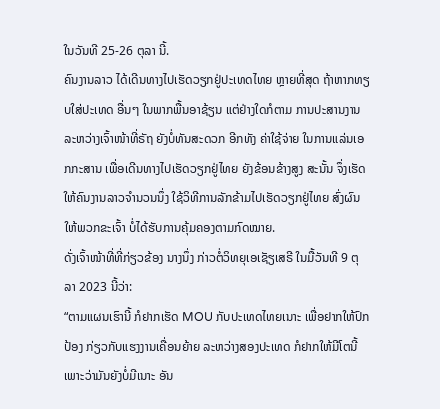ໃນວັນທີ 25-26 ຕຸລາ ນີ້.
ຄົນງານລາວ ໄດ້ເດີນທາງໄປເຮັດວຽກຢູ່ປະເທດໄທຍ ຫຼາຍທີ່ສຸດ ຖ້າຫາກທຽບໃສ່ປະເທດ ອື່ນໆ ໃນພາກພື້ນອາຊ້ຽນ ແຕ່ຢ່າງໃດກໍຕາມ ການປະສານງານ ລະຫວ່າງເຈົ້າໜ້າທີ່ຣັຖ ຍັງບໍ່ທັນສະດວກ ອີກທັງ ຄ່າໃຊ້ຈ່າຍ ໃນການແລ່ນເອກກະສານ ເພື່ອເດີນທາງໄປເຮັດວຽກຢູ່ໄທຍ ຍັງຂ້ອນຂ້າງສູງ ສະນັ້ນ ຈຶ່ງເຮັດໃຫ້ຄົນງານລາວຈໍານວນນຶ່ງ ໃຊ້ວິທີການລັກຂ້າມໄປເຮັດວຽກຢູ່ໄທຍ ສົ່ງຜົນໃຫ້ພວກຂະເຈົ້າ ບໍ່ໄດ້ຮັບການຄຸ້ມຄອງຕາມກົດໝາຍ.
ດັ່ງເຈົ້າໜ້າທີ່ທີ່ກ່ຽວຂ້ອງ ນາງນຶ່ງ ກ່າວຕໍ່ວິທຍຸເອເຊັຽເສຣີ ໃນມື້ວັນທີ 9 ຕຸລາ 2023 ນີ້ວ່າ:
“ຕາມແຜນເຮົານີ້ ກໍຢາກເຮັດ MOU ກັບປະເທດໄທຍເນາະ ເພື່ອຢາກໃຫ້ປົກປ້ອງ ກ່ຽວກັບແຮງງານເຄື່ອນຍ້າຍ ລະຫວ່າງສອງປະເທດ ກໍຢາກໃຫ້ມີໂຕນີ້ ເພາະວ່າມັນຍັງບໍ່ມີເນາະ ອັນ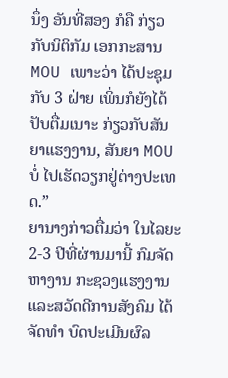ນຶ່ງ ອັນທີ່ສອງ ກໍຄື ກ່ຽວກັບນິຕິກັມ ເອກກະສານ MOU ເພາະວ່າ ໄດ້ປະຊຸມກັບ 3 ຝ່າຍ ເພິ່ນກໍຍັງໄດ້ປັບຕື່ມເນາະ ກ່ຽວກັບສັນຍາແຮງງານ, ສັນຍາ MOU ບໍ່ ໄປເຮັດວຽກຢູ່ຕ່າງປະເທດ.”
ຍານາງກ່າວຕື່ມວ່າ ໃນໄລຍະ 2-3 ປີທີ່ຜ່ານມານີ້ ກົມຈັດຫາງານ ກະຊວງແຮງງານ ແລະສວັດດີການສັງຄົມ ໄດ້ຈັດທໍາ ບົດປະເມີນຜົລ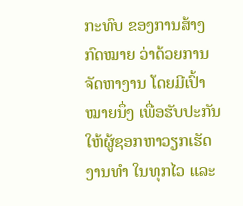ກະທົບ ຂອງການສ້າງກົດໝາຍ ວ່າດ້ວຍການຈັດຫາງານ ໂດຍມີເປົ້າໝາຍນຶ່ງ ເພື່ອຮັບປະກັນ ໃຫ້ຜູ້ຊອກຫາວຽກເຮັດງານທໍາ ໃນທຸກໄວ ແລະ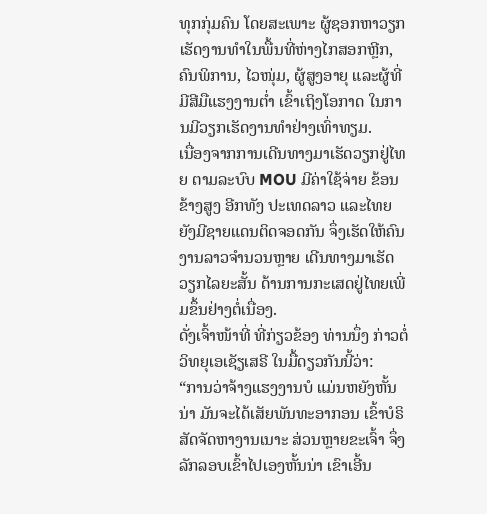ທຸກກຸ່ມຄົນ ໂດຍສະເພາະ ຜູ້ຊອກຫາວຽກເຮັດງານທໍາໃນພື້ນທີ່ຫ່າງໄກສອກຫຼີກ, ຄົນພິການ, ໄວໜຸ່ມ, ຜູ້ສູງອາຍຸ ແລະຜູ້ທີ່ມີສີມືແຮງງານຕໍ່າ ເຂົ້າເຖິງໂອກາດ ໃນການມີວຽກເຮັດງານທໍາຢ່າງເທົ່າທຽມ.
ເນື່ອງຈາກການເດີນທາງມາເຮັດວຽກຢູ່ໄທຍ ຕາມລະບົບ MOU ມີຄ່າໃຊ້ຈ່າຍ ຂ້ອນຂ້າງສູງ ອີກທັງ ປະເທດລາວ ແລະໄທຍ ຍັງມີຊາຍແດນຕິດຈອດກັນ ຈຶ່ງເຮັດໃຫ້ຄົນງານລາວຈໍານວນຫຼາຍ ເດີນທາງມາເຮັດວຽກໄລຍະສັ້ນ ດ້ານການກະເສດຢູ່ໄທຍເພີ່ມຂຶ້ນຢ່າງຕໍ່ເນື່ອງ.
ດັ່ງເຈົ້າໜ້າທີ່ ທີ່ກ່ຽວຂ້ອງ ທ່ານນຶ່ງ ກ່າວຕໍ່ວິທຍຸເອເຊັຽເສຣີ ໃນມື້ດຽວກັນນີ້ວ່າ:
“ການວ່າຈ້າງແຮງງານບໍ ແມ່ນຫຍັງຫັ້ນນ່າ ມັນຈະໄດ້ເສັຍພັນທະອາກອນ ເຂົ້າບໍຣິສັດຈັດຫາງານເນາະ ສ່ວນຫຼາຍຂະເຈົ້າ ຈຶ່ງລັກລອບເຂົ້າໄປເອງຫັ້ນນ່າ ເຂົາເອີ້ນ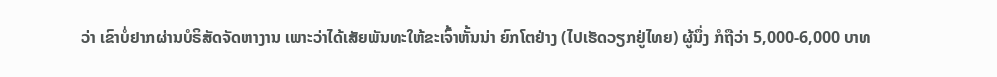ວ່າ ເຂົາບໍ່ຢາກຜ່ານບໍຣິສັດຈັດຫາງານ ເພາະວ່າໄດ້ເສັຍພັນທະໃຫ້ຂະເຈົ້າຫັ້ນນ່າ ຍົກໂຕຢ່າງ (ໄປເຮັດວຽກຢູ່ໄທຍ) ຜູ້ນຶ່ງ ກໍຖືວ່າ 5,000-6,000 ບາທ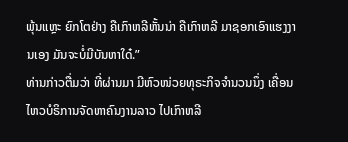ພຸ້ນແຫຼະ ຍົກໂຕຢ່າງ ຄືເກົາຫລີຫັ້ນນ່າ ຄືເກົາຫລີ ມາຊອກເອົາແຮງງານເອງ ມັນຈະບໍ່ມີບັນຫາໃດ໋.”
ທ່ານກ່າວຕື່ມວ່າ ທີ່ຜ່ານມາ ມີຫົວໜ່ວຍທຸຣະກິຈຈໍານວນນຶ່ງ ເຄື່ອນໄຫວບໍຣິການຈັດຫາຄົນງານລາວ ໄປເກົາຫລີ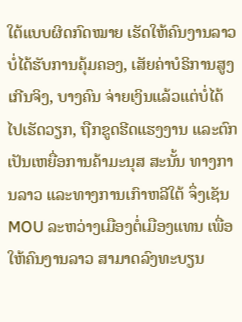ໃຕ້ແບບຜິດກົດໝາຍ ເຮັດໃຫ້ຄົນງານລາວ ບໍ່ໄດ້ຮັບການຄຸ້ມຄອງ, ເສັຍຄ່າບໍຣິການສູງເກີນຈິງ, ບາງຄົນ ຈ່າຍເງິນແລ້ວແຕ່ບໍ່ໄດ້ໄປເຮັດວຽກ, ຖືກຂູດຮີດແຮງງານ ແລະຕົກເປັນເຫຍື່ອການຄ້າມະນຸສ ສະນັ້ນ ທາງການລາວ ແລະທາງການເກົາຫລີໃຕ້ ຈຶ່ງເຊັນ MOU ລະຫວ່າງເມືອງຕໍ່ເມືອງແທນ ເພື່ອໃຫ້ຄົນງານລາວ ສາມາດລົງທະບຽນ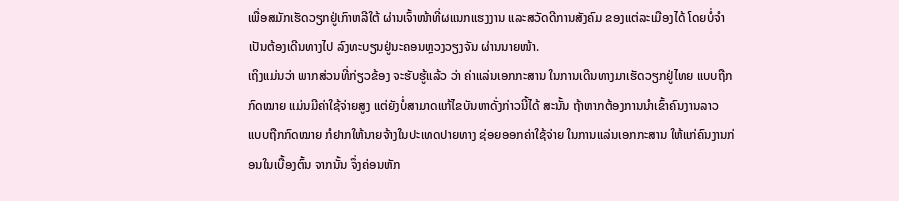ເພື່ອສມັກເຮັດວຽກຢູ່ເກົາຫລີໃຕ້ ຜ່ານເຈົ້າໜ້າທີ່ຜແນກແຮງງານ ແລະສວັດດີການສັງຄົມ ຂອງແຕ່ລະເມືອງໄດ້ ໂດຍບໍ່ຈໍາເປັນຕ້ອງເດີນທາງໄປ ລົງທະບຽນຢູ່ນະຄອນຫຼວງວຽງຈັນ ຜ່ານນາຍໜ້າ.
ເຖິງແມ່ນວ່າ ພາກສ່ວນທີ່ກ່ຽວຂ້ອງ ຈະຮັບຮູ້ແລ້ວ ວ່າ ຄ່າແລ່ນເອກກະສານ ໃນການເດີນທາງມາເຮັດວຽກຢູ່ໄທຍ ແບບຖືກກົດໝາຍ ແມ່ນມີຄ່າໃຊ້ຈ່າຍສູງ ແຕ່ຍັງບໍ່ສາມາດແກ້ໄຂບັນຫາດັ່ງກ່າວນີ້ໄດ້ ສະນັ້ນ ຖ້າຫາກຕ້ອງການນໍາເຂົ້າຄົນງານລາວ ແບບຖືກກົດໝາຍ ກໍຢາກໃຫ້ນາຍຈ້າງໃນປະເທດປາຍທາງ ຊ່ອຍອອກຄ່າໃຊ້ຈ່າຍ ໃນການແລ່ນເອກກະສານ ໃຫ້ແກ່ຄົນງານກ່ອນໃນເບື້ອງຕົ້ນ ຈາກນັ້ນ ຈຶ່ງຄ່ອນຫັກ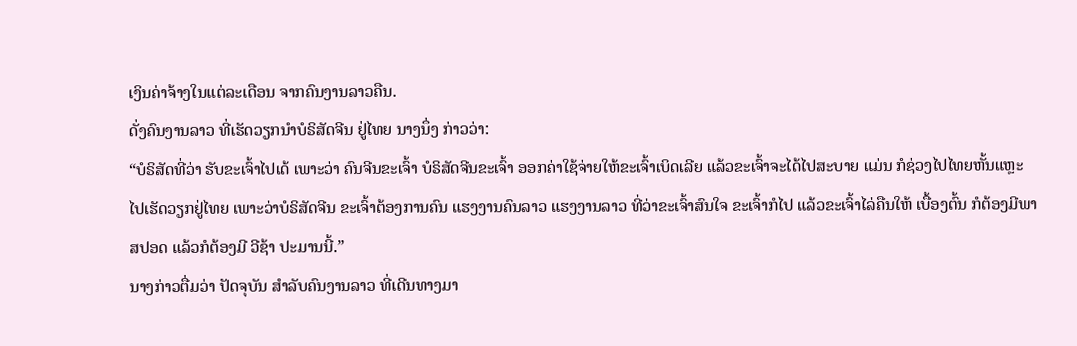ເງິນຄ່າຈ້າງໃນແຕ່ລະເດືອນ ຈາກຄົນງານລາວຄືນ.
ດັ່ງຄົນງານລາວ ທີ່ເຮັດວຽກນໍາບໍຣິສັດຈີນ ຢູ່ໄທຍ ນາງນຶ່ງ ກ່າວວ່າ:
“ບໍຣິສັດທີ່ວ່າ ຮັບຂະເຈົ້າໄປເດ້ ເພາະວ່າ ຄົນຈີນຂະເຈົ້າ ບໍຣິສັດຈີນຂະເຈົ້າ ອອກຄ່າໃຊ້ຈ່າຍໃຫ້ຂະເຈົ້າເບິດເລີຍ ແລ້ວຂະເຈົ້າຈະໄດ້ໄປສະບາຍ ແມ່ນ ກໍຊ່ວງໄປໄທຍຫັ້ນແຫຼະ ໄປເຮັດວຽກຢູ່ໄທຍ ເພາະວ່າບໍຣິສັດຈີນ ຂະເຈົ້າຕ້ອງການຄົນ ແຮງງານຄົນລາວ ແຮງງານລາວ ທີ່ວ່າຂະເຈົ້າສົນໃຈ ຂະເຈົ້າກໍໄປ ແລ້ວຂະເຈົ້າໄລ່ຄືນໃຫ້ ເບື້ອງຕົ້ນ ກໍຕ້ອງມີພາສປອດ ແລ້ວກໍຕ້ອງມີ ວີຊ້າ ປະມານນີ້.”
ນາງກ່າວຕື່ມວ່າ ປັດຈຸບັນ ສໍາລັບຄົນງານລາວ ທີ່ເດີນທາງມາ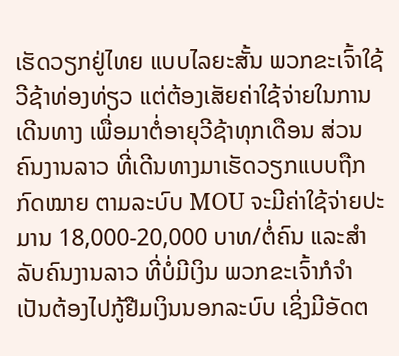ເຮັດວຽກຢູ່ໄທຍ ແບບໄລຍະສັ້ນ ພວກຂະເຈົ້າໃຊ້ວີຊ້າທ່ອງທ່ຽວ ແຕ່ຕ້ອງເສັຍຄ່າໃຊ້ຈ່າຍໃນການເດີນທາງ ເພື່ອມາຕໍ່ອາຍຸວີຊ້າທຸກເດືອນ ສ່ວນຄົນງານລາວ ທີ່ເດີນທາງມາເຮັດວຽກແບບຖືກກົດໝາຍ ຕາມລະບົບ MOU ຈະມີຄ່າໃຊ້ຈ່າຍປະມານ 18,000-20,000 ບາທ/ຕໍ່ຄົນ ແລະສໍາລັບຄົນງານລາວ ທີ່ບໍ່ມີເງິນ ພວກຂະເຈົ້າກໍຈໍາເປັນຕ້ອງໄປກູ້ຢືມເງິນນອກລະບົບ ເຊິ່ງມີອັດຕ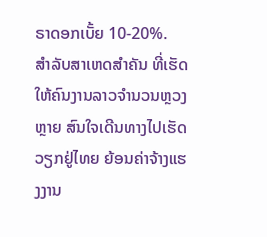ຣາດອກເບັ້ຍ 10-20%.
ສໍາລັບສາເຫດສໍາຄັນ ທີ່ເຮັດໃຫ້ຄົນງານລາວຈໍານວນຫຼວງຫຼາຍ ສົນໃຈເດີນທາງໄປເຮັດວຽກຢູ່ໄທຍ ຍ້ອນຄ່າຈ້າງແຮງງານ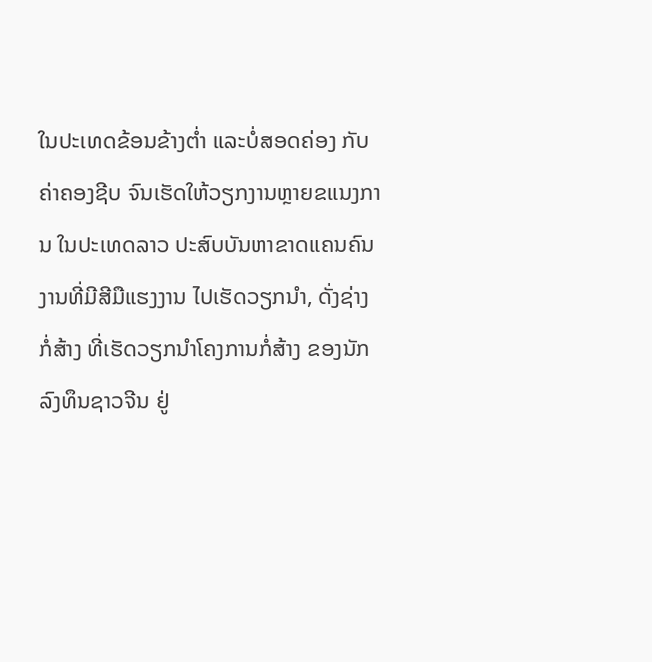ໃນປະເທດຂ້ອນຂ້າງຕໍ່າ ແລະບໍ່ສອດຄ່ອງ ກັບຄ່າຄອງຊີບ ຈົນເຮັດໃຫ້ວຽກງານຫຼາຍຂແນງການ ໃນປະເທດລາວ ປະສົບບັນຫາຂາດແຄນຄົນງານທີ່ມີສີມືແຮງງານ ໄປເຮັດວຽກນໍາ, ດັ່ງຊ່າງກໍ່ສ້າງ ທີ່ເຮັດວຽກນໍາໂຄງການກໍ່ສ້າງ ຂອງນັກລົງທຶນຊາວຈີນ ຢູ່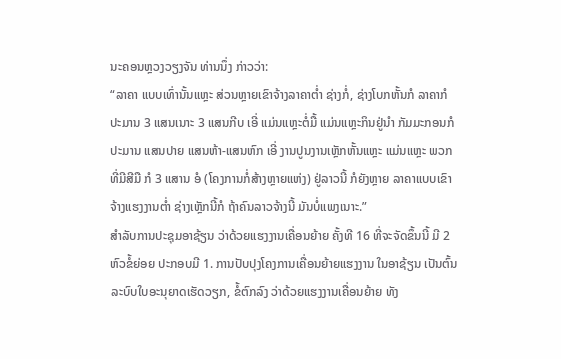ນະຄອນຫຼວງວຽງຈັນ ທ່ານນຶ່ງ ກ່າວວ່າ:
“ລາຄາ ແບບເທົ່ານັ້ນແຫຼະ ສ່ວນຫຼາຍເຂົາຈ້າງລາຄາຕໍ່າ ຊ່າງກໍ່, ຊ່າງໂບກຫັ້ນກໍ ລາຄາກໍປະມານ 3 ແສນເນາະ 3 ແສນກີບ ເອີ່ ແມ່ນແຫຼະຕໍ່ມື້ ແມ່ນແຫຼະກິນຢູ່ນໍາ ກັມມະກອນກໍປະມານ ແສນປາຍ ແສນຫ້າ-ແສນຫົກ ເອີ່ ງານປູນງານເຫຼັກຫັ້ນແຫຼະ ແມ່ນແຫຼະ ພວກທີ່ມີສີມື ກໍ 3 ແສານ ອໍ (ໂຄງການກໍ່ສ້າງຫຼາຍແຫ່ງ) ຢູ່ລາວນີ້ ກໍຍັງຫຼາຍ ລາຄາແບບເຂົາຈ້າງແຮງງານຕໍ່າ ຊ່າງເຫຼັກນີ້ກໍ ຖ້າຄົນລາວຈ້າງນີ້ ມັນບໍ່ແພງເນາະ.”
ສໍາລັບການປະຊຸມອາຊ້ຽນ ວ່າດ້ວຍແຮງງານເຄື່ອນຍ້າຍ ຄັ້ງທີ 16 ທີ່ຈະຈັດຂຶ້ນນີ້ ມີ 2 ຫົວຂໍ້ຍ່ອຍ ປະກອບມີ 1. ການປັບປຸງໂຄງການເຄື່ອນຍ້າຍແຮງງານ ໃນອາຊ້ຽນ ເປັນຕົ້ນ ລະບົບໃບອະນຸຍາດເຮັດວຽກ, ຂໍ້ຕົກລົງ ວ່າດ້ວຍແຮງງານເຄື່ອນຍ້າຍ ທັງ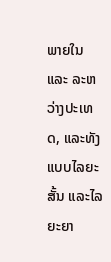ພາຍໃນ ແລະ ລະຫວ່າງປະເທດ, ແລະທັງແບບໄລຍະສັ້ນ ແລະໄລຍະຍາ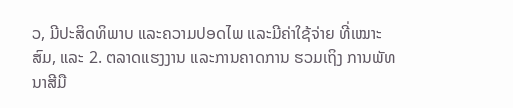ວ, ມີປະສິດທິພາບ ແລະຄວາມປອດໄພ ແລະມີຄ່າໃຊ້ຈ່າຍ ທີ່ເໝາະສົມ, ແລະ 2. ຕລາດແຮງງານ ແລະການຄາດການ ຮວມເຖິງ ການພັທນາສີມື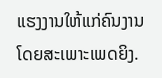ແຮງງານໃຫ້ແກ່ຄົນງານ ໂດຍສະເພາະເພດຍິງ.